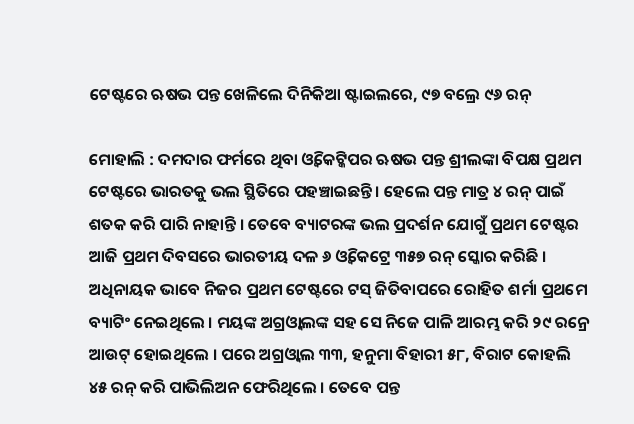ଟେଷ୍ଟରେ ଋଷଭ ପନ୍ତ ଖେଳିଲେ ଦିନିକିଆ ଷ୍ଟାଇଲରେ, ୯୭ ବଲ୍ରେ ୯୬ ରନ୍

ମୋହାଲି : ଦମଦାର ଫର୍ମରେ ଥିବା ଓ୍ଵିକେଟ୍କିପର ଋଷଭ ପନ୍ତ ଶ୍ରୀଲଙ୍କା ବିପକ୍ଷ ପ୍ରଥମ ଟେଷ୍ଟରେ ଭାରତକୁ ଭଲ ସ୍ଥିତିରେ ପହଞ୍ଚାଇଛନ୍ତି । ହେଲେ ପନ୍ତ ମାତ୍ର ୪ ରନ୍ ପାଇଁ ଶତକ କରି ପାରି ନାହାନ୍ତି । ତେବେ ବ୍ୟାଟରଙ୍କ ଭଲ ପ୍ରଦର୍ଶନ ଯୋଗୁଁ ପ୍ରଥମ ଟେଷ୍ଟର ଆଜି ପ୍ରଥମ ଦିବସରେ ଭାରତୀୟ ଦଳ ୬ ଓ୍ଵିକେଟ୍ରେ ୩୫୭ ରନ୍ ସ୍କୋର କରିଛି ।
ଅଧିନାୟକ ଭାବେ ନିଜର ପ୍ରଥମ ଟେଷ୍ଟରେ ଟସ୍ ଜିତିବାପରେ ରୋହିତ ଶର୍ମା ପ୍ରଥମେ ବ୍ୟାଟିଂ ନେଇଥିଲେ । ମୟଙ୍କ ଅଗ୍ରଓ୍ଵାଲଙ୍କ ସହ ସେ ନିଜେ ପାଳି ଆରମ୍ଭ କରି ୨୯ ରନ୍ରେ ଆଉଟ୍ ହୋଇଥିଲେ । ପରେ ଅଗ୍ରଓ୍ଵାଲ ୩୩, ହନୁମା ବିହାରୀ ୫୮, ବିରାଟ କୋହଲି ୪୫ ରନ୍ କରି ପାଭିଲିଅନ ଫେରିଥିଲେ । ତେବେ ପନ୍ତ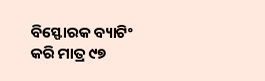ବିସ୍ଫୋରକ ବ୍ୟାଟିଂ କରି ମାତ୍ର ୯୭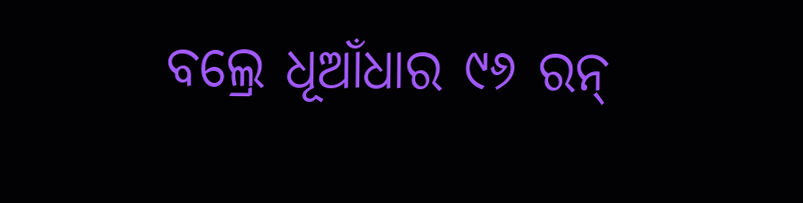ବଲ୍ରେ ଧୂଆଁଧାର ୯୬ ରନ୍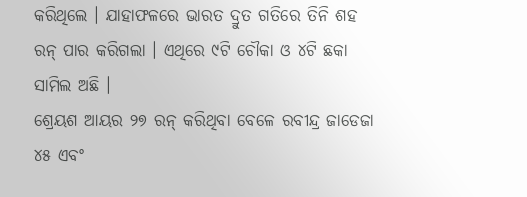କରିଥିଲେ । ଯାହାଫଳରେ ଭାରତ ଦ୍ରୁତ ଗତିରେ ତିନି ଶହ ରନ୍ ପାର କରିଗଲା । ଏଥିରେ ୯ଟି ଚୌକା ଓ ୪ଟି ଛକା ସାମିଲ ଅଛି ।
ଶ୍ରେୟଶ ଆୟର ୨୭ ରନ୍ କରିଥିବା ବେଳେ ରବୀନ୍ଦ୍ର ଜାଡେଜା ୪୫ ଏବଂ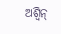ଅଶ୍ୱିନ୍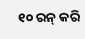୧୦ ରନ୍ କରି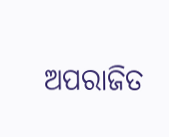ଅପରାଜିତ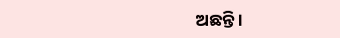ଅଛନ୍ତି ।